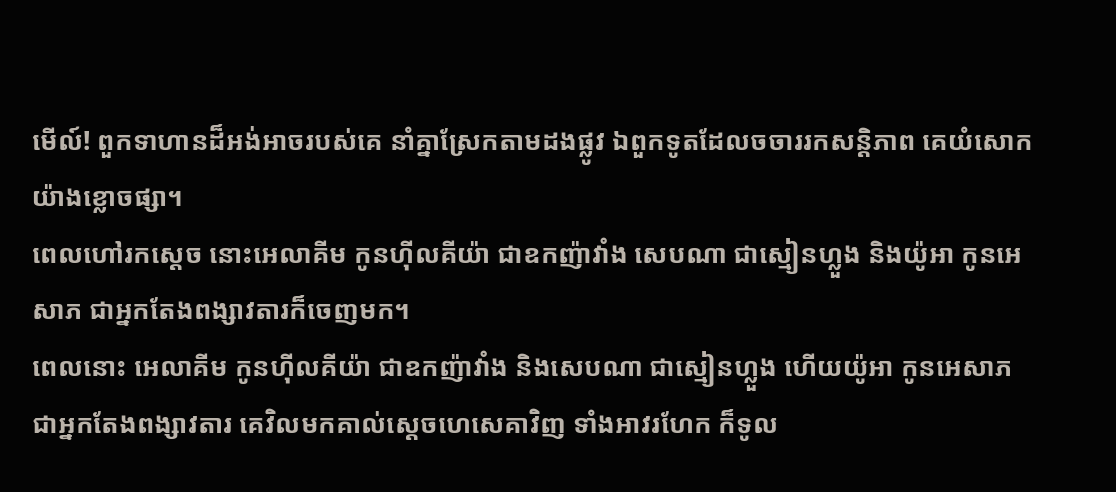មើល៍! ពួកទាហានដ៏អង់អាចរបស់គេ នាំគ្នាស្រែកតាមដងផ្លូវ ឯពួកទូតដែលចចាររកសន្តិភាព គេយំសោកយ៉ាងខ្លោចផ្សា។
ពេលហៅរកស្តេច នោះអេលាគីម កូនហ៊ីលគីយ៉ា ជាឧកញ៉ាវាំង សេបណា ជាស្មៀនហ្លួង និងយ៉ូអា កូនអេសាភ ជាអ្នកតែងពង្សាវតារក៏ចេញមក។
ពេលនោះ អេលាគីម កូនហ៊ីលគីយ៉ា ជាឧកញ៉ាវាំង និងសេបណា ជាស្មៀនហ្លួង ហើយយ៉ូអា កូនអេសាភ ជាអ្នកតែងពង្សាវតារ គេវិលមកគាល់ស្ដេចហេសេគាវិញ ទាំងអាវរហែក ក៏ទូល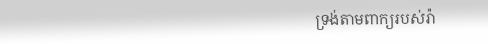ទ្រង់តាមពាក្យរបស់រ៉ា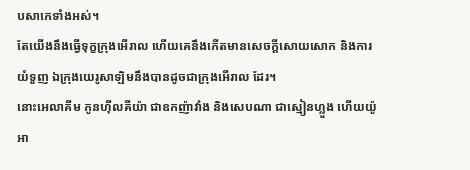បសាកេទាំងអស់។
តែយើងនឹងធ្វើទុក្ខក្រុងអើរាល ហើយគេនឹងកើតមានសេចក្ដីសោយសោក និងការយំទួញ ឯក្រុងយេរូសាឡិមនឹងបានដូចជាក្រុងអើរាល ដែរ។
នោះអេលាគីម កូនហ៊ីលគីយ៉ា ជាឧកញ៉ាវាំង និងសេបណា ជាស្មៀនហ្លួង ហើយយ៉ូអា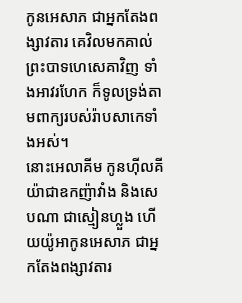កូនអេសាភ ជាអ្នកតែងពង្សាវតារ គេវិលមកគាល់ព្រះបាទហេសេគាវិញ ទាំងអាវរហែក ក៏ទូលទ្រង់តាមពាក្យរបស់រ៉ាបសាកេទាំងអស់។
នោះអេលាគីម កូនហ៊ីលគីយ៉ាជាឧកញ៉ាវាំង និងសេបណា ជាស្មៀនហ្លួង ហើយយ៉ូអាកូនអេសាភ ជាអ្នកតែងពង្សាវតារ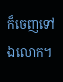ក៏ចេញទៅឯលោក។